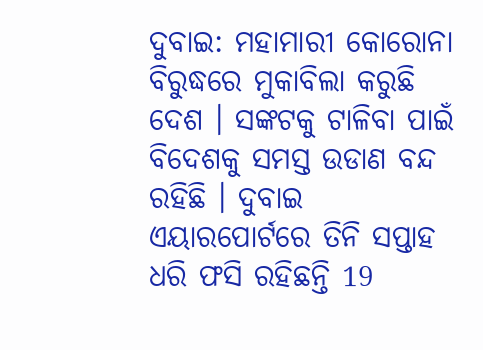ଦୁବାଇ: ମହାମାରୀ କୋରୋନା ବିରୁଦ୍ଧରେ ମୁକାବିଲା କରୁଛି ଦେଶ । ସଙ୍କଟକୁ ଟାଳିବା ପାଇଁ ବିଦେଶକୁ ସମସ୍ତ ଉଡାଣ ବନ୍ଦ ରହିଛି । ଦୁବାଇ ଏୟାରପୋର୍ଟରେ ତିନି ସପ୍ତାହ ଧରି ଫସି ରହିଛନ୍ତି 19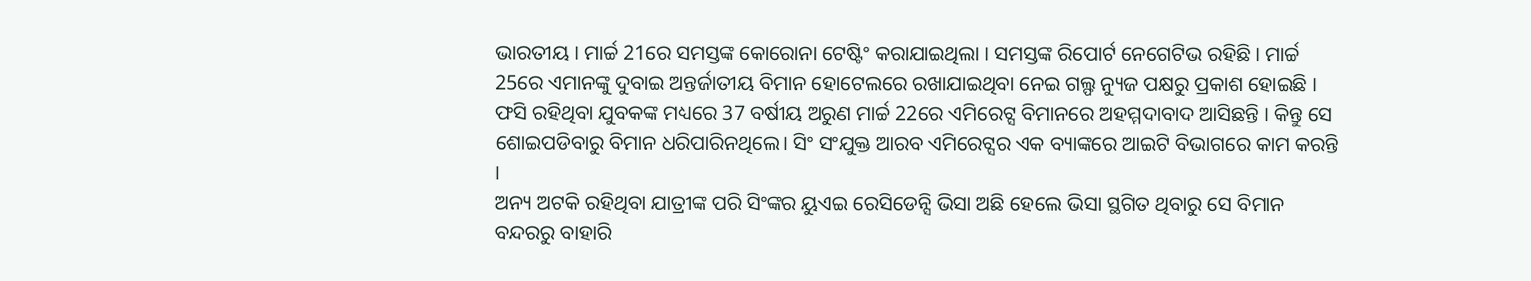ଭାରତୀୟ । ମାର୍ଚ୍ଚ 21ରେ ସମସ୍ତଙ୍କ କୋରୋନା ଟେଷ୍ଟିଂ କରାଯାଇଥିଲା । ସମସ୍ତଙ୍କ ରିପୋର୍ଟ ନେଗେଟିଭ ରହିଛି । ମାର୍ଚ୍ଚ 25ରେ ଏମାନଙ୍କୁ ଦୁବାଇ ଅନ୍ତର୍ଜାତୀୟ ବିମାନ ହୋଟେଲରେ ରଖାଯାଇଥିବା ନେଇ ଗଲ୍ଫ ନ୍ୟୁଜ ପକ୍ଷରୁ ପ୍ରକାଶ ହୋଇଛି ।
ଫସି ରହିଥିବା ଯୁବକଙ୍କ ମଧ୍ୟରେ 37 ବର୍ଷୀୟ ଅରୁଣ ମାର୍ଚ୍ଚ 22ରେ ଏମିରେଟ୍ସ ବିମାନରେ ଅହମ୍ମଦାବାଦ ଆସିଛନ୍ତି । କିନ୍ତୁ ସେ ଶୋଇପଡିବାରୁ ବିମାନ ଧରିପାରିନଥିଲେ। ସିଂ ସଂଯୁକ୍ତ ଆରବ ଏମିରେଟ୍ସର ଏକ ବ୍ୟାଙ୍କରେ ଆଇଟି ବିଭାଗରେ କାମ କରନ୍ତି ।
ଅନ୍ୟ ଅଟକି ରହିଥିବା ଯାତ୍ରୀଙ୍କ ପରି ସିଂଙ୍କର ୟୁଏଇ ରେସିଡେନ୍ସି ଭିସା ଅଛି ହେଲେ ଭିସା ସ୍ଥଗିତ ଥିବାରୁ ସେ ବିମାନ ବନ୍ଦରରୁ ବାହାରି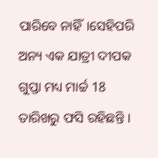ପାରିବେ ନାହିଁ।ସେହିପରି ଅନ୍ୟ ଏକ ଯାତ୍ରୀ ଦୀପକ ଗୁପ୍ତା ମଧ୍ୟ ମାର୍ଚ୍ଚ 18 ତାରିଖରୁ ଫସି ରହିଛନ୍ତି ।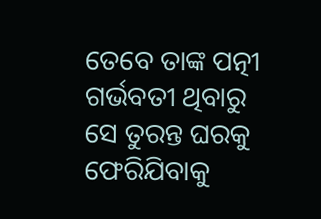ତେବେ ତାଙ୍କ ପତ୍ନୀ ଗର୍ଭବତୀ ଥିବାରୁ ସେ ତୁରନ୍ତ ଘରକୁ ଫେରିଯିବାକୁ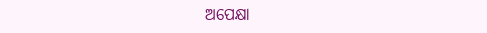ଅପେକ୍ଷା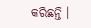କରିଛନ୍ତି ।